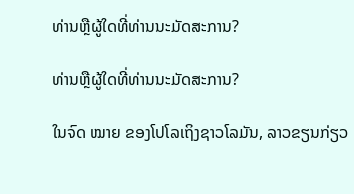ທ່ານຫຼືຜູ້ໃດທີ່ທ່ານນະມັດສະການ?

ທ່ານຫຼືຜູ້ໃດທີ່ທ່ານນະມັດສະການ?

ໃນຈົດ ໝາຍ ຂອງໂປໂລເຖິງຊາວໂລມັນ, ລາວຂຽນກ່ຽວ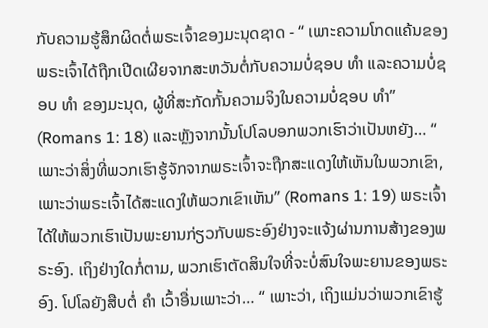ກັບຄວາມຮູ້ສຶກຜິດຕໍ່ພຣະເຈົ້າຂອງມະນຸດຊາດ - “ ເພາະຄວາມໂກດແຄ້ນຂອງພຣະເຈົ້າໄດ້ຖືກເປີດເຜີຍຈາກສະຫວັນຕໍ່ກັບຄວາມບໍ່ຊອບ ທຳ ແລະຄວາມບໍ່ຊອບ ທຳ ຂອງມະນຸດ, ຜູ້ທີ່ສະກັດກັ້ນຄວາມຈິງໃນຄວາມບໍ່ຊອບ ທຳ” (Romans 1: 18) ແລະຫຼັງຈາກນັ້ນໂປໂລບອກພວກເຮົາວ່າເປັນຫຍັງ… “ ເພາະວ່າສິ່ງທີ່ພວກເຮົາຮູ້ຈັກຈາກພຣະເຈົ້າຈະຖືກສະແດງໃຫ້ເຫັນໃນພວກເຂົາ, ເພາະວ່າພຣະເຈົ້າໄດ້ສະແດງໃຫ້ພວກເຂົາເຫັນ” (Romans 1: 19) ພຣະເຈົ້າໄດ້ໃຫ້ພວກເຮົາເປັນພະຍານກ່ຽວກັບພຣະອົງຢ່າງຈະແຈ້ງຜ່ານການສ້າງຂອງພຣະອົງ. ເຖິງຢ່າງໃດກໍ່ຕາມ, ພວກເຮົາຕັດສິນໃຈທີ່ຈະບໍ່ສົນໃຈພະຍານຂອງພຣະອົງ. ໂປໂລຍັງສືບຕໍ່ ຄຳ ເວົ້າອື່ນເພາະວ່າ… “ ເພາະວ່າ, ເຖິງແມ່ນວ່າພວກເຂົາຮູ້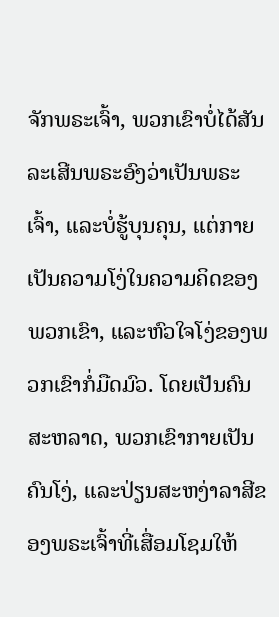ຈັກພຣະເຈົ້າ, ພວກເຂົາບໍ່ໄດ້ສັນລະເສີນພຣະອົງວ່າເປັນພຣະເຈົ້າ, ແລະບໍ່ຮູ້ບຸນຄຸນ, ແຕ່ກາຍເປັນຄວາມໂງ່ໃນຄວາມຄິດຂອງພວກເຂົາ, ແລະຫົວໃຈໂງ່ຂອງພວກເຂົາກໍ່ມືດມົວ. ໂດຍເປັນຄົນສະຫລາດ, ພວກເຂົາກາຍເປັນຄົນໂງ່, ແລະປ່ຽນສະຫງ່າລາສີຂອງພຣະເຈົ້າທີ່ເສື່ອມໂຊມໃຫ້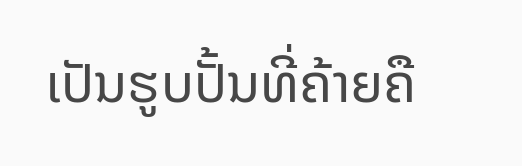ເປັນຮູບປັ້ນທີ່ຄ້າຍຄື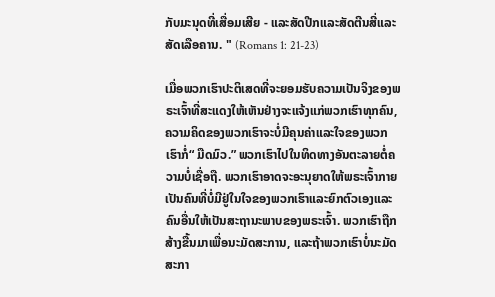ກັບມະນຸດທີ່ເສື່ອມເສີຍ - ແລະສັດປີກແລະສັດຕີນສີ່ແລະສັດເລືອຄານ. " (Romans 1: 21-23)

ເມື່ອພວກເຮົາປະຕິເສດທີ່ຈະຍອມຮັບຄວາມເປັນຈິງຂອງພຣະເຈົ້າທີ່ສະແດງໃຫ້ເຫັນຢ່າງຈະແຈ້ງແກ່ພວກເຮົາທຸກຄົນ, ຄວາມຄິດຂອງພວກເຮົາຈະບໍ່ມີຄຸນຄ່າແລະໃຈຂອງພວກເຮົາກໍ່“ ມືດມົວ.” ພວກເຮົາໄປໃນທິດທາງອັນຕະລາຍຕໍ່ຄວາມບໍ່ເຊື່ອຖື. ພວກເຮົາອາດຈະອະນຸຍາດໃຫ້ພຣະເຈົ້າກາຍເປັນຄົນທີ່ບໍ່ມີຢູ່ໃນໃຈຂອງພວກເຮົາແລະຍົກຕົວເອງແລະຄົນອື່ນໃຫ້ເປັນສະຖານະພາບຂອງພຣະເຈົ້າ. ພວກເຮົາຖືກສ້າງຂື້ນມາເພື່ອນະມັດສະການ, ແລະຖ້າພວກເຮົາບໍ່ນະມັດສະກາ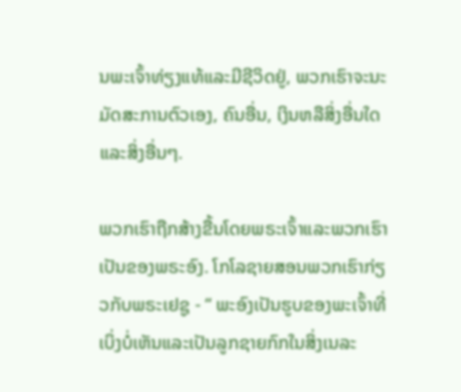ນພະເຈົ້າທ່ຽງແທ້ແລະມີຊີວິດຢູ່, ພວກເຮົາຈະນະມັດສະການຕົວເອງ, ຄົນອື່ນ, ເງິນຫລືສິ່ງອື່ນໃດແລະສິ່ງອື່ນໆ.

ພວກເຮົາຖືກສ້າງຂື້ນໂດຍພຣະເຈົ້າແລະພວກເຮົາເປັນຂອງພຣະອົງ. ໂກໂລຊາຍສອນພວກເຮົາກ່ຽວກັບພຣະເຢຊູ - “ ພະອົງເປັນຮູບຂອງພະເຈົ້າທີ່ເບິ່ງບໍ່ເຫັນແລະເປັນລູກຊາຍກົກໃນສິ່ງເນລະ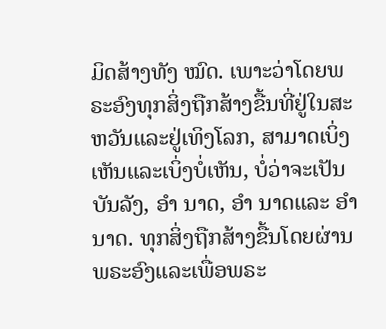ມິດສ້າງທັງ ໝົດ. ເພາະວ່າໂດຍພຣະອົງທຸກສິ່ງຖືກສ້າງຂື້ນທີ່ຢູ່ໃນສະຫວັນແລະຢູ່ເທິງໂລກ, ສາມາດເບິ່ງເຫັນແລະເບິ່ງບໍ່ເຫັນ, ບໍ່ວ່າຈະເປັນບັນລັງ, ອຳ ນາດ, ອຳ ນາດແລະ ອຳ ນາດ. ທຸກສິ່ງຖືກສ້າງຂື້ນໂດຍຜ່ານພຣະອົງແລະເພື່ອພຣະ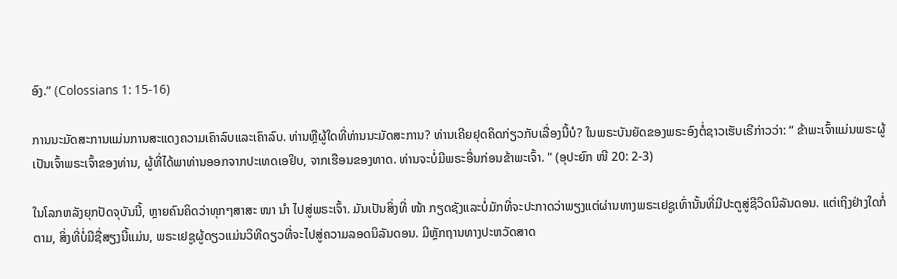ອົງ.” (Colossians 1: 15-16)

ການນະມັດສະການແມ່ນການສະແດງຄວາມເຄົາລົບແລະເຄົາລົບ. ທ່ານຫຼືຜູ້ໃດທີ່ທ່ານນະມັດສະການ? ທ່ານເຄີຍຢຸດຄິດກ່ຽວກັບເລື່ອງນີ້ບໍ? ໃນພຣະບັນຍັດຂອງພຣະອົງຕໍ່ຊາວເຮັບເຣີກ່າວວ່າ: “ ຂ້າພະເຈົ້າແມ່ນພຣະຜູ້ເປັນເຈົ້າພຣະເຈົ້າຂອງທ່ານ, ຜູ້ທີ່ໄດ້ພາທ່ານອອກຈາກປະເທດເອຢິບ, ຈາກເຮືອນຂອງທາດ. ທ່ານຈະບໍ່ມີພຣະອື່ນກ່ອນຂ້າພະເຈົ້າ. " (ອຸປະຍົກ ໜີ 20: 2-3)

ໃນໂລກຫລັງຍຸກປັດຈຸບັນນີ້, ຫຼາຍຄົນຄິດວ່າທຸກໆສາສະ ໜາ ນຳ ໄປສູ່ພຣະເຈົ້າ. ມັນເປັນສິ່ງທີ່ ໜ້າ ກຽດຊັງແລະບໍ່ມັກທີ່ຈະປະກາດວ່າພຽງແຕ່ຜ່ານທາງພຣະເຢຊູເທົ່ານັ້ນທີ່ມີປະຕູສູ່ຊີວິດນິລັນດອນ. ແຕ່ເຖິງຢ່າງໃດກໍ່ຕາມ, ສິ່ງທີ່ບໍ່ມີຊື່ສຽງນີ້ແມ່ນ, ພຣະເຢຊູຜູ້ດຽວແມ່ນວິທີດຽວທີ່ຈະໄປສູ່ຄວາມລອດນິລັນດອນ. ມີຫຼັກຖານທາງປະຫວັດສາດ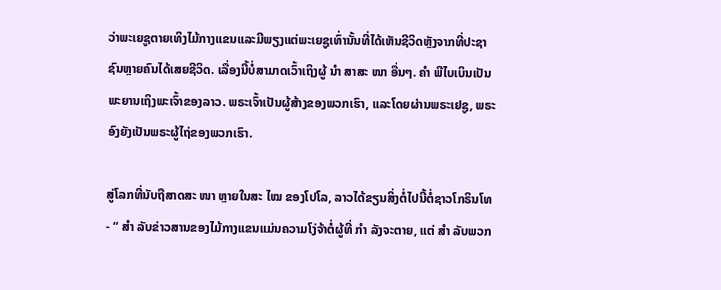ວ່າພະເຍຊູຕາຍເທິງໄມ້ກາງແຂນແລະມີພຽງແຕ່ພະເຍຊູເທົ່ານັ້ນທີ່ໄດ້ເຫັນຊີວິດຫຼັງຈາກທີ່ປະຊາຊົນຫຼາຍຄົນໄດ້ເສຍຊີວິດ. ເລື່ອງນີ້ບໍ່ສາມາດເວົ້າເຖິງຜູ້ ນຳ ສາສະ ໜາ ອື່ນໆ. ຄຳ ພີໄບເບິນເປັນພະຍານເຖິງພະເຈົ້າຂອງລາວ. ພຣະເຈົ້າເປັນຜູ້ສ້າງຂອງພວກເຮົາ, ແລະໂດຍຜ່ານພຣະເຢຊູ, ພຣະອົງຍັງເປັນພຣະຜູ້ໄຖ່ຂອງພວກເຮົາ.

ສູ່ໂລກທີ່ນັບຖືສາດສະ ໜາ ຫຼາຍໃນສະ ໄໝ ຂອງໂປໂລ, ລາວໄດ້ຂຽນສິ່ງຕໍ່ໄປນີ້ຕໍ່ຊາວໂກຣິນໂທ - “ ສຳ ລັບຂ່າວສານຂອງໄມ້ກາງແຂນແມ່ນຄວາມໂງ່ຈ້າຕໍ່ຜູ້ທີ່ ກຳ ລັງຈະຕາຍ, ແຕ່ ສຳ ລັບພວກ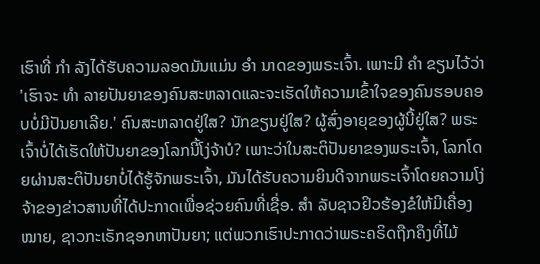ເຮົາທີ່ ກຳ ລັງໄດ້ຮັບຄວາມລອດມັນແມ່ນ ອຳ ນາດຂອງພຣະເຈົ້າ. ເພາະມີ ຄຳ ຂຽນໄວ້ວ່າ 'ເຮົາຈະ ທຳ ລາຍປັນຍາຂອງຄົນສະຫລາດແລະຈະເຮັດໃຫ້ຄວາມເຂົ້າໃຈຂອງຄົນຮອບຄອບບໍ່ມີປັນຍາເລີຍ.' ຄົນສະຫລາດຢູ່ໃສ? ນັກຂຽນຢູ່ໃສ? ຜູ້ສົ່ງອາຍຸຂອງຜູ້ນີ້ຢູ່ໃສ? ພຣະເຈົ້າບໍ່ໄດ້ເຮັດໃຫ້ປັນຍາຂອງໂລກນີ້ໂງ່ຈ້າບໍ? ເພາະວ່າໃນສະຕິປັນຍາຂອງພຣະເຈົ້າ, ໂລກໂດຍຜ່ານສະຕິປັນຍາບໍ່ໄດ້ຮູ້ຈັກພຣະເຈົ້າ, ມັນໄດ້ຮັບຄວາມຍິນດີຈາກພຣະເຈົ້າໂດຍຄວາມໂງ່ຈ້າຂອງຂ່າວສານທີ່ໄດ້ປະກາດເພື່ອຊ່ວຍຄົນທີ່ເຊື່ອ. ສຳ ລັບຊາວຢິວຮ້ອງຂໍໃຫ້ມີເຄື່ອງ ໝາຍ, ຊາວກະເຣັກຊອກຫາປັນຍາ; ແຕ່ພວກເຮົາປະກາດວ່າພຣະຄຣິດຖືກຄຶງທີ່ໄມ້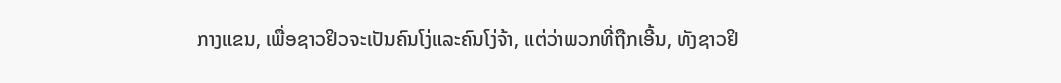ກາງແຂນ, ເພື່ອຊາວຢິວຈະເປັນຄົນໂງ່ແລະຄົນໂງ່ຈ້າ, ແຕ່ວ່າພວກທີ່ຖືກເອີ້ນ, ທັງຊາວຢິ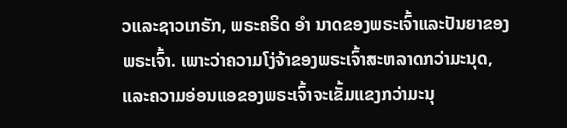ວແລະຊາວເກຣັກ, ພຣະຄຣິດ ອຳ ນາດຂອງພຣະເຈົ້າແລະປັນຍາຂອງພຣະເຈົ້າ. ເພາະວ່າຄວາມໂງ່ຈ້າຂອງພຣະເຈົ້າສະຫລາດກວ່າມະນຸດ, ແລະຄວາມອ່ອນແອຂອງພຣະເຈົ້າຈະເຂັ້ມແຂງກວ່າມະນຸ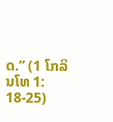ດ.” (1 ໂກລິນໂທ 1: 18-25)